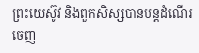ព្រះយេស៊ូវ និងពួកសិស្សបានបន្តដំណើរចេញ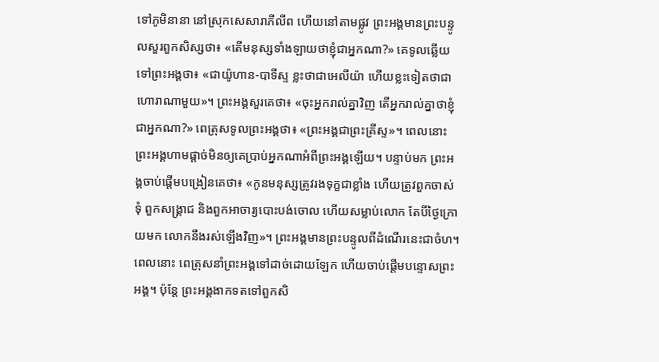ទៅភូមិនានា នៅស្រុកសេសារាភីលីព ហើយនៅតាមផ្លូវ ព្រះអង្គមានព្រះបន្ទូលសួរពួកសិស្សថា៖ «តើមនុស្សទាំងឡាយថាខ្ញុំជាអ្នកណា?» គេទូលឆ្លើយទៅព្រះអង្គថា៖ «ជាយ៉ូហាន-បាទីស្ទ ខ្លះថាជាអេលីយ៉ា ហើយខ្លះទៀតថាជាហោរាណាមួយ»។ ព្រះអង្គសួរគេថា៖ «ចុះអ្នករាល់គ្នាវិញ តើអ្នករាល់គ្នាថាខ្ញុំជាអ្នកណា?» ពេត្រុសទូលព្រះអង្គថា៖ «ព្រះអង្គជាព្រះគ្រីស្ទ»។ ពេលនោះ ព្រះអង្គហាមផ្តាច់មិនឲ្យគេប្រាប់អ្នកណាអំពីព្រះអង្គឡើយ។ បន្ទាប់មក ព្រះអង្គចាប់ផ្ដើមបង្រៀនគេថា៖ «កូនមនុស្សត្រូវរងទុក្ខជាខ្លាំង ហើយត្រូវពួកចាស់ទុំ ពួកសង្គ្រាជ និងពួកអាចារ្យបោះបង់ចោល ហើយសម្លាប់លោក តែបីថ្ងៃក្រោយមក លោកនឹងរស់ឡើងវិញ»។ ព្រះអង្គមានព្រះបន្ទូលពីដំណើរនេះជាចំហ។ ពេលនោះ ពេត្រុសនាំព្រះអង្គទៅដាច់ដោយឡែក ហើយចាប់ផ្ដើមបន្ទោសព្រះអង្គ។ ប៉ុន្តែ ព្រះអង្គងាកទតទៅពួកសិ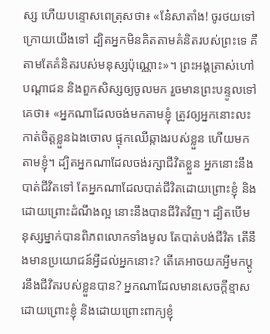ស្ស ហើយបន្ទោសពេត្រុសថា៖ «នែ៎សាតាំង! ចូរថយទៅក្រោយយើងទៅ ដ្បិតអ្នកមិនគិតតាមគំនិតរបស់ព្រះទេ គឺតាមតែគំនិតរបស់មនុស្សប៉ុណ្ណោះ»។ ព្រះអង្គត្រាស់ហៅបណ្ដាជន និងពួកសិស្សឲ្យចូលមក រួចមានព្រះបន្ទូលទៅគេថា៖ «អ្នកណាដែលចង់មកតាមខ្ញុំ ត្រូវឲ្យអ្នកនោះលះកាត់ចិត្តខ្លួនឯងចោល ផ្ទុកឈើឆ្កាងរបស់ខ្លួន ហើយមកតាមខ្ញុំ។ ដ្បិតអ្នកណាដែលចង់រក្សាជីវិតខ្លួន អ្នកនោះនឹងបាត់ជីវិតទៅ តែអ្នកណាដែលបាត់ជីវិតដោយព្រោះខ្ញុំ និងដោយព្រោះដំណឹងល្អ នោះនឹងបានជីវិតវិញ។ ដ្បិតបើមនុស្សម្នាក់បានពិភពលោកទាំងមូល តែបាត់បង់ជីវិត តើនឹងមានប្រយោជន៍អ្វីដល់អ្នកនោះ? តើគេអាចយកអ្វីមកប្ដូរនឹងជីវិតរបស់ខ្លួនបាន? អ្នកណាដែលមានសេចក្តីខ្មាសដោយព្រោះខ្ញុំ និងដោយព្រោះពាក្យខ្ញុំ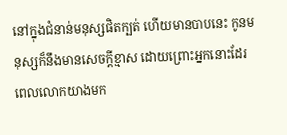នៅក្នុងជំនាន់មនុស្សផិតក្បត់ ហើយមានបាបនេះ កូនមនុស្សក៏នឹងមានសេចក្តីខ្មាស ដោយព្រោះអ្នកនោះដែរ ពេលលោកយាងមក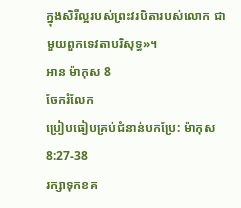ក្នុងសិរីល្អរបស់ព្រះវរបិតារបស់លោក ជាមួយពួកទេវតាបរិសុទ្ធ»។
អាន ម៉ាកុស 8
ចែករំលែក
ប្រៀបធៀបគ្រប់ជំនាន់បកប្រែ: ម៉ាកុស 8:27-38
រក្សាទុកខគ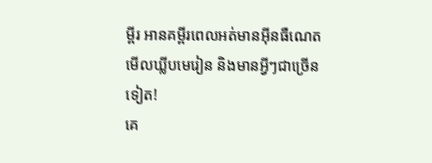ម្ពីរ អានគម្ពីរពេលអត់មានអ៊ីនធឺណេត មើលឃ្លីបមេរៀន និងមានអ្វីៗជាច្រើនទៀត!
គេ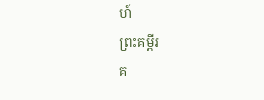ហ៍
ព្រះគម្ពីរ
គ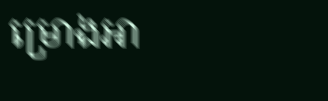ម្រោងអា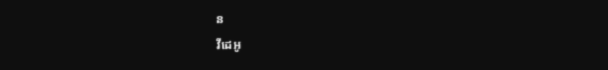ន
វីដេអូ